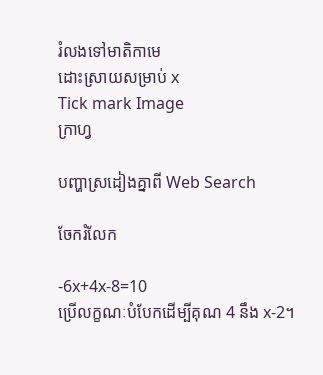រំលងទៅមាតិកាមេ
ដោះស្រាយសម្រាប់ x
Tick mark Image
ក្រាហ្វ

បញ្ហាស្រដៀងគ្នាពី Web Search

ចែករំលែក

-6x+4x-8=10
ប្រើលក្ខណៈបំបែកដើម្បីគុណ 4 នឹង x-2។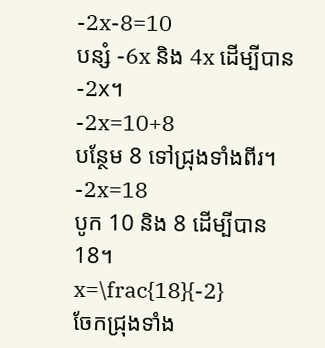-2x-8=10
បន្សំ -6x និង 4x ដើម្បីបាន -2x។
-2x=10+8
បន្ថែម 8 ទៅជ្រុងទាំងពីរ។
-2x=18
បូក 10 និង 8 ដើម្បីបាន 18។
x=\frac{18}{-2}
ចែកជ្រុងទាំង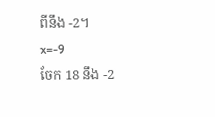ពីនឹង -2។
x=-9
ចែក 18 នឹង -2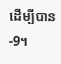ដើម្បីបាន-9។